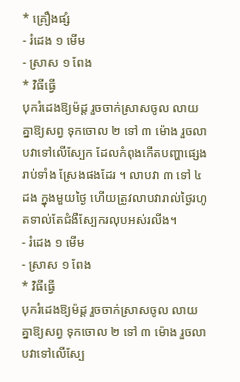* គ្រឿងផ្សំ
- រំដេង ១ មើម
- ស្រាស ១ ពែង
* វិធីធ្វើ
បុករំដេងឱ្យម៉ដ្ត រួចចាក់ស្រាសចូល លាយគ្នាឱ្យសព្វ ទុកចោល ២ ទៅ ៣ ម៉ោង រួចលាបវាទៅលើស្បែក ដែលកំពុងកើតបញ្ហាផ្សេង រាប់ទាំង ស្រែងផងដែរ ។ លាបវា ៣ ទៅ ៤ ដង ក្នុងមួយថ្ងៃ ហើយត្រូវលាបវារាល់ថ្ងៃរហូតទាល់តែជំងឺស្បែករលុបអស់រលីង។
- រំដេង ១ មើម
- ស្រាស ១ ពែង
* វិធីធ្វើ
បុករំដេងឱ្យម៉ដ្ត រួចចាក់ស្រាសចូល លាយគ្នាឱ្យសព្វ ទុកចោល ២ ទៅ ៣ ម៉ោង រួចលាបវាទៅលើស្បែ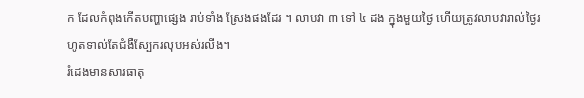ក ដែលកំពុងកើតបញ្ហាផ្សេង រាប់ទាំង ស្រែងផងដែរ ។ លាបវា ៣ ទៅ ៤ ដង ក្នុងមួយថ្ងៃ ហើយត្រូវលាបវារាល់ថ្ងៃរហូតទាល់តែជំងឺស្បែករលុបអស់រលីង។
រំដេងមានសារធាតុ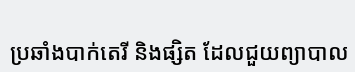ប្រឆាំងបាក់តេរី និងផ្សិត ដែលជួយព្យាបាល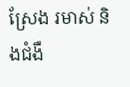ស្រែង រមាស់ និងជំងឺ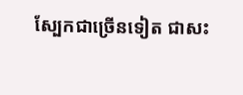ស្បែកជាច្រើនទៀត ជាសះ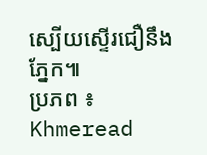ស្បើយស្ទើរជឿនឹងភ្នែក៕
ប្រភព ៖ Khmeread